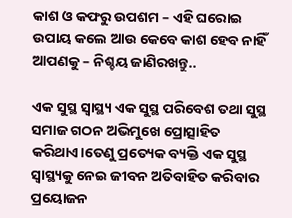କାଶ ଓ କଫରୁ ଉପଶମ – ଏହି ଘରୋଇ ଉପାୟ କଲେ ଆଉ କେବେ କାଶ ହେବ ନାହିଁ ଆପଣକୁ – ନିଶ୍ଚୟ ଜାଣିରଖନ୍ତୁ..

ଏକ ସୁସ୍ଥ ସ୍ୱାସ୍ଥ୍ୟ ଏକ ସୁସ୍ଥ ପରିବେଶ ତଥା ସୁସ୍ଥ ସମାଜ ଗଠନ ଅଭିମୁଖେ ପ୍ରୋତ୍ସାହିତ କରିଥାଏ।ତେଣୁ ପ୍ରତ୍ୟେକ ବ୍ୟକ୍ତି ଏକ ସୁସ୍ଥ ସ୍ୱାସ୍ଥ୍ୟକୁ ନେଇ ଜୀବନ ଅତିବାହିତ କରିବାର ପ୍ରୟୋଜନ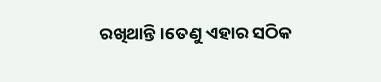ରଖିଥାନ୍ତି।ତେଣୁ ଏହାର ସଠିକ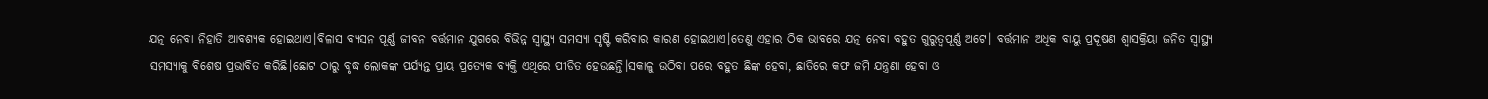ଯତ୍ନ ନେବା ନିହାତି ଆବଶ୍ୟକ ହୋଇଥାଏ।ବିଳାସ ବ୍ୟସନ ପୂର୍ଣ୍ଣ ଜୀବନ ବର୍ତ୍ତମାନ ଯୁଗରେ ବିଭିନ୍ନ ସ୍ୱାସ୍ଥ୍ୟ ସମସ୍ୟା ସୃଷ୍ଟି କରିବାର କାରଣ ହୋଇଥାଏ।ତେଣୁ ଏହାର ଠିକ ଭାବରେ ଯତ୍ନ ନେବା ବହୁତ ଗୁରୁତ୍ୱପୂର୍ଣ୍ଣ ଅଟେ। ବର୍ତ୍ତମାନ ଅଧିକ ବାୟୁ ପ୍ରଦୂଷଣ ଶ୍ଵାସକ୍ରିୟା ଜନିତ ସ୍ୱାସ୍ଥ୍ୟ ସମସ୍ୟାକୁ ବିଶେଷ ପ୍ରଭାବିତ କରିଛି।ଛୋଟ ଠାରୁ ବୃଦ୍ଧ ଲୋକଙ୍କ ପର୍ଯ୍ୟନ୍ତ ପ୍ରାୟ ପ୍ରତ୍ୟେକ ବ୍ୟକ୍ତି ଏଥିରେ ପୀଡିତ ହେଉଛନ୍ତି।ସକାଳୁ ଉଠିବା ପରେ ବହୁତ ଛିଙ୍କ ହେବା, ଛାତିରେ କଫ ଜମି ଯନ୍ତ୍ରଣା ହେବା ଓ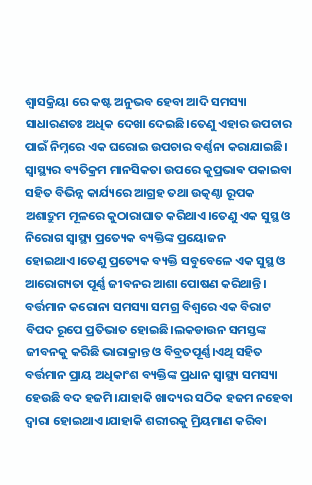ଶ୍ଵାସକ୍ରିୟା ରେ କଷ୍ଟ ଅନୁଭବ ହେବା ଆଦି ସମସ୍ୟା ସାଧାରଣତଃ ଅଧିକ ଦେଖା ଦେଇଛି।ତେଣୁ ଏହାର ଉପଚାର ପାଇଁ ନିମ୍ନରେ ଏକ ଘରୋଇ ଉପଚାର ବର୍ଣ୍ଣନା କରାଯାଇଛି।
ସ୍ୱାସ୍ଥ୍ୟର ବ୍ୟତିକ୍ରମ ମାନସିକତା ଉପରେ କୁପ୍ରଭାଵ ପକାଇବା ସହିତ ବିଭିନ୍ନ କାର୍ଯ୍ୟରେ ଆଗ୍ରହ ତଥା ଉତ୍କଣ୍ଠା ରୂପକ ଅଶାଦ୍ରୁମ ମୂଳରେ କୁଠାରାଘାତ କରିଥାଏ।ତେଣୁ ଏକ ସୁସ୍ଥ ଓ ନିରୋଗ ସ୍ୱାସ୍ଥ୍ୟ ପ୍ରତ୍ୟେକ ବ୍ୟକ୍ତିଙ୍କ ପ୍ରୟୋଜନ ହୋଇଥାଏ।ତେଣୁ ପ୍ରତ୍ୟେକ ବ୍ୟକ୍ତି ସବୁବେଳେ ଏକ ସୁସ୍ଥ ଓ ଆରୋଗ୍ୟତା ପୂର୍ଣ୍ଣ ଜୀବନର ଆଶା ପୋଷଣ କରିଥାନ୍ତି।
ବର୍ତ୍ତମାନ କରୋନା ସମସ୍ୟା ସମଗ୍ର ବିଶ୍ୱରେ ଏକ ବିରାଟ ବିପଦ ରୂପେ ପ୍ରତିଭାତ ହୋଇଛି।ଲକଡାଉନ ସମସ୍ତଙ୍କ ଜୀବନକୁ କରିଛି ଭାରାକ୍ରାନ୍ତ ଓ ବିବ୍ରତପୂର୍ଣ୍ଣ।ଏଥି ସହିତ ବର୍ତ୍ତମାନ ପ୍ରାୟ ଅଧିକାଂଶ ବ୍ୟକ୍ତିଙ୍କ ପ୍ରଧାନ ସ୍ୱାସ୍ଥ୍ୟ ସମସ୍ୟା ହେଉଛି ବଦ ହଜମି।ଯାହାକି ଖାଦ୍ୟର ସଠିକ ହଜମ ନହେବା ଦ୍ଵାରା ହୋଇଥାଏ।ଯାହାକି ଶରୀରକୁ ମ୍ରିୟମାଣ କରିବା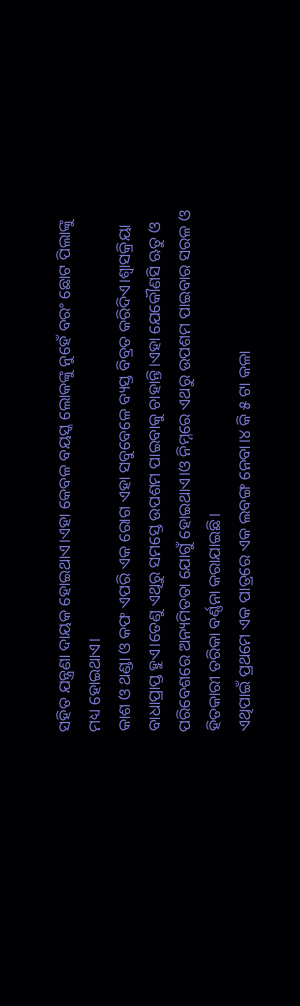ସହିତ ଯନ୍ତ୍ରଣା ଦାୟକ ହୋଇଥାଏ।ଏହା କେବଳ ବୟସ୍କ ଲୋକଙ୍କୁ ନୁହେଁ ବରଂ ଛୋଟ ପିଲାଙ୍କୁ ମଧ୍ୟ ହୋଇଥାଏ।
କାଶ ଓ ଥଣ୍ଡା ଓ କଫ ଏପରି ଏକ ରୋଗ ଏହା ସବୁବେଳେ ବ୍ୟସ୍ତ ବିବ୍ରତ କରିଦିଏ।ଶ୍ଵାସକ୍ରିୟା ବାଧାପ୍ରାପ୍ତ ହୁଏ।ତେଣୁ ଏଥିରୁ ସମସ୍ତେ ଉପଶମ ପାଇବାକୁ ଚାହାନ୍ତି।ଏହା ଯେକୌଣସି ଋତୁ ଓ ପରିବେଶରେ ଅନ୍ୟମିତତା ଯୋଗୁଁ ହୋଇଥାଏ।ଓ ନିମ୍ନରେ ଏଥରୁ ଉପଶମ ପାଇବାର ସରଳ ଓ ହିତକାରୀ ତରିକା ବର୍ଣ୍ଣନା କରାଯାଇଛି।
ଏଥିପାଇଁ ପ୍ରଥମେ ଏକ ପାତ୍ରରେ ଏକ ଲବଙ୍ଗ ନେବା।୪ କି ୫ ଟା କଳା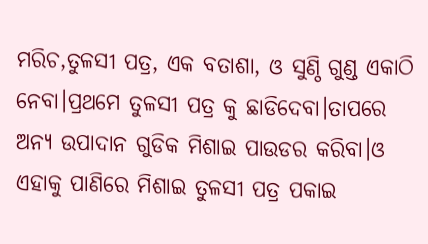ମରିଚ,ତୁଳସୀ ପତ୍ର, ଏକ ବତାଶା, ଓ ସୁଣ୍ଠି ଗୁଣ୍ଡ ଏକାଠି ନେବା।ପ୍ରଥମେ ତୁଳସୀ ପତ୍ର କୁ ଛାଡିଦେବା।ତାପରେ ଅନ୍ୟ ଉପାଦାନ ଗୁଡିକ ମିଶାଇ ପାଉଡର କରିବା।ଓ ଏହାକୁ ପାଣିରେ ମିଶାଇ ତୁଳସୀ ପତ୍ର ପକାଇ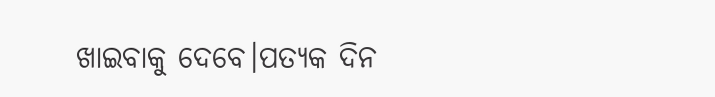ଖାଇବାକୁ ଦେବେ।ପତ୍ୟକ ଦିନ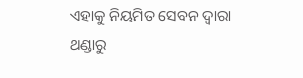ଏହାକୁ ନିୟମିତ ସେବନ ଦ୍ୱାରା ଥଣ୍ଡାରୁ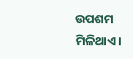ଉପଶମ ମିଳିଥାଏ।